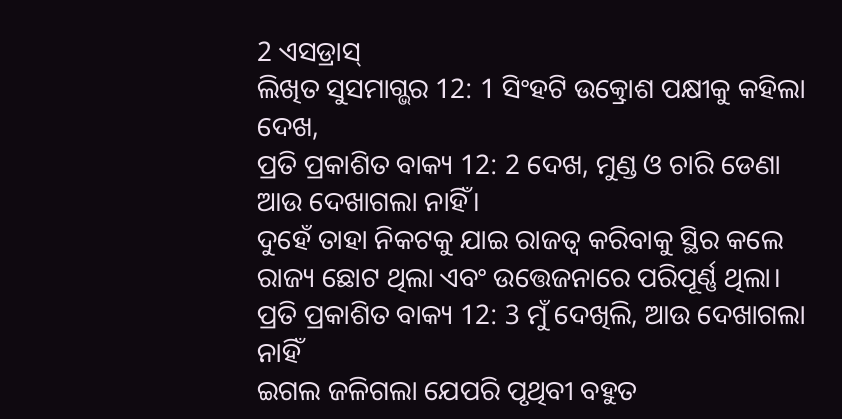2 ଏସଡ୍ରାସ୍
ଲିଖିତ ସୁସମାଗ୍ଭର 12: 1 ସିଂହଟି ଉତ୍କ୍ରୋଶ ପକ୍ଷୀକୁ କହିଲା
ଦେଖ,
ପ୍ରତି ପ୍ରକାଶିତ ବାକ୍ୟ 12: 2 ଦେଖ, ମୁଣ୍ଡ ଓ ଚାରି ଡେଣା ଆଉ ଦେଖାଗଲା ନାହିଁ।
ଦୁହେଁ ତାହା ନିକଟକୁ ଯାଇ ରାଜତ୍ୱ କରିବାକୁ ସ୍ଥିର କଲେ
ରାଜ୍ୟ ଛୋଟ ଥିଲା ଏବଂ ଉତ୍ତେଜନାରେ ପରିପୂର୍ଣ୍ଣ ଥିଲା।
ପ୍ରତି ପ୍ରକାଶିତ ବାକ୍ୟ 12: 3 ମୁଁ ଦେଖିଲି, ଆଉ ଦେଖାଗଲା ନାହିଁ
ଇଗଲ ଜଳିଗଲା ଯେପରି ପୃଥିବୀ ବହୁତ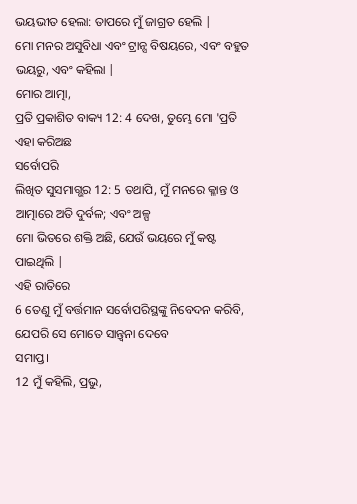ଭୟଭୀତ ହେଲା: ତାପରେ ମୁଁ ଜାଗ୍ରତ ହେଲି |
ମୋ ମନର ଅସୁବିଧା ଏବଂ ଟ୍ରାନ୍ସ ବିଷୟରେ, ଏବଂ ବହୁତ ଭୟରୁ, ଏବଂ କହିଲା |
ମୋର ଆତ୍ମା,
ପ୍ରତି ପ୍ରକାଶିତ ବାକ୍ୟ 12: 4 ଦେଖ, ତୁମ୍ଭେ ମୋ 'ପ୍ରତି ଏହା କରିଅଛ
ସର୍ବୋପରି
ଲିଖିତ ସୁସମାଗ୍ଭର 12: 5 ତଥାପି, ମୁଁ ମନରେ କ୍ଳାନ୍ତ ଓ ଆତ୍ମାରେ ଅତି ଦୁର୍ବଳ; ଏବଂ ଅଳ୍ପ
ମୋ ଭିତରେ ଶକ୍ତି ଅଛି, ଯେଉଁ ଭୟରେ ମୁଁ କଷ୍ଟ ପାଇଥିଲି |
ଏହି ରାତିରେ
6 ତେଣୁ ମୁଁ ବର୍ତ୍ତମାନ ସର୍ବୋପରିସ୍ଥଙ୍କୁ ନିବେଦନ କରିବି, ଯେପରି ସେ ମୋତେ ସାନ୍ତ୍ୱନା ଦେବେ
ସମାପ୍ତ।
12 ମୁଁ କହିଲି, ପ୍ରଭୁ,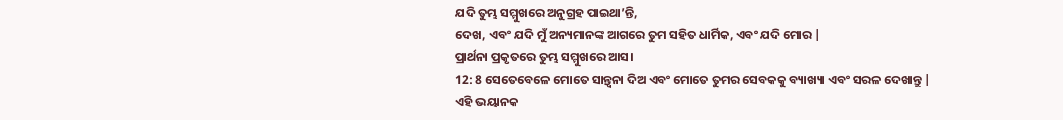ଯଦି ତୁମ୍ଭ ସମ୍ମୁଖରେ ଅନୁଗ୍ରହ ପାଇଥା’ନ୍ତି,
ଦେଖ, ଏବଂ ଯଦି ମୁଁ ଅନ୍ୟମାନଙ୍କ ଆଗରେ ତୁମ ସହିତ ଧାର୍ମିକ, ଏବଂ ଯଦି ମୋର |
ପ୍ରାର୍ଥନା ପ୍ରକୃତରେ ତୁମ୍ଭ ସମ୍ମୁଖରେ ଆସ।
12: 8 ସେତେବେଳେ ମୋତେ ସାନ୍ତ୍ୱନା ଦିଅ ଏବଂ ମୋତେ ତୁମର ସେବକକୁ ବ୍ୟାଖ୍ୟା ଏବଂ ସରଳ ଦେଖାନ୍ତୁ |
ଏହି ଭୟାନକ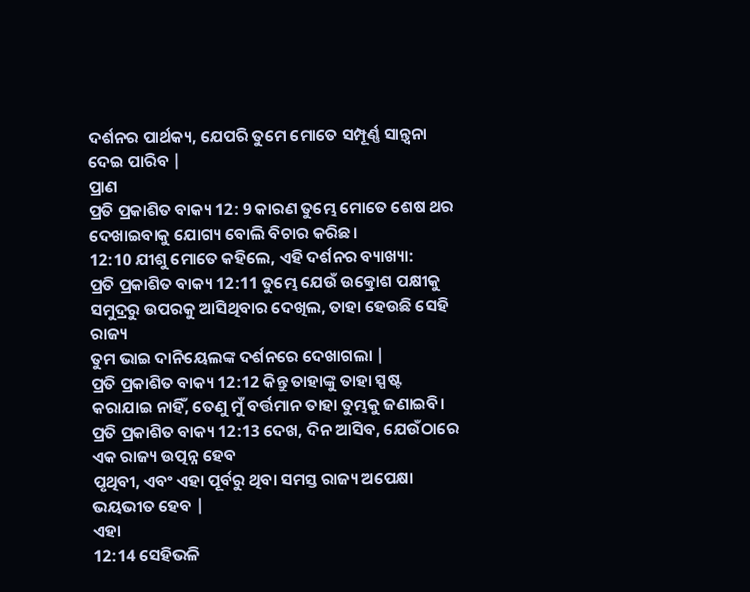ଦର୍ଶନର ପାର୍ଥକ୍ୟ, ଯେପରି ତୁମେ ମୋତେ ସମ୍ପୂର୍ଣ୍ଣ ସାନ୍ତ୍ୱନା ଦେଇ ପାରିବ |
ପ୍ରାଣ
ପ୍ରତି ପ୍ରକାଶିତ ବାକ୍ୟ 12: 9 କାରଣ ତୁମ୍ଭେ ମୋତେ ଶେଷ ଥର ଦେଖାଇବାକୁ ଯୋଗ୍ୟ ବୋଲି ବିଚାର କରିଛ।
12:10 ଯୀଶୁ ମୋତେ କହିଲେ, ଏହି ଦର୍ଶନର ବ୍ୟାଖ୍ୟା:
ପ୍ରତି ପ୍ରକାଶିତ ବାକ୍ୟ 12:11 ତୁମ୍ଭେ ଯେଉଁ ଉତ୍କ୍ରୋଶ ପକ୍ଷୀକୁ ସମୁଦ୍ରରୁ ଉପରକୁ ଆସିଥିବାର ଦେଖିଲ, ତାହା ହେଉଛି ସେହି ରାଜ୍ୟ
ତୁମ ଭାଇ ଦାନିୟେଲଙ୍କ ଦର୍ଶନରେ ଦେଖାଗଲା |
ପ୍ରତି ପ୍ରକାଶିତ ବାକ୍ୟ 12:12 କିନ୍ତୁ ତାହାଙ୍କୁ ତାହା ସ୍ପଷ୍ଟ କରାଯାଇ ନାହିଁ, ତେଣୁ ମୁଁ ବର୍ତ୍ତମାନ ତାହା ତୁମ୍ଭକୁ ଜଣାଇବି।
ପ୍ରତି ପ୍ରକାଶିତ ବାକ୍ୟ 12:13 ଦେଖ, ଦିନ ଆସିବ, ଯେଉଁଠାରେ ଏକ ରାଜ୍ୟ ଉତ୍ପନ୍ନ ହେବ
ପୃଥିବୀ, ଏବଂ ଏହା ପୂର୍ବରୁ ଥିବା ସମସ୍ତ ରାଜ୍ୟ ଅପେକ୍ଷା ଭୟଭୀତ ହେବ |
ଏହା
12:14 ସେହିଭଳି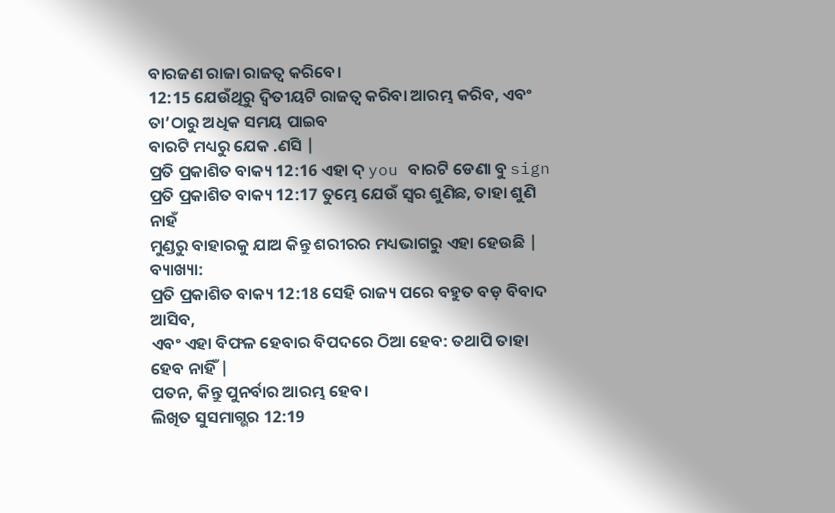ବାରଜଣ ରାଜା ରାଜତ୍ୱ କରିବେ।
12:15 ଯେଉଁଥିରୁ ଦ୍ୱିତୀୟଟି ରାଜତ୍ୱ କରିବା ଆରମ୍ଭ କରିବ, ଏବଂ ତା’ଠାରୁ ଅଧିକ ସମୟ ପାଇବ
ବାରଟି ମଧ୍ୟରୁ ଯେକ .ଣସି |
ପ୍ରତି ପ୍ରକାଶିତ ବାକ୍ୟ 12:16 ଏହା ଦ୍ you ବାରଟି ଡେଣା ବୁ sign
ପ୍ରତି ପ୍ରକାଶିତ ବାକ୍ୟ 12:17 ତୁମ୍ଭେ ଯେଉଁ ସ୍ୱର ଶୁଣିଛ, ତାହା ଶୁଣି ନାହଁ
ମୁଣ୍ଡରୁ ବାହାରକୁ ଯାଅ କିନ୍ତୁ ଶରୀରର ମଧ୍ୟଭାଗରୁ ଏହା ହେଉଛି |
ବ୍ୟାଖ୍ୟା:
ପ୍ରତି ପ୍ରକାଶିତ ବାକ୍ୟ 12:18 ସେହି ରାଜ୍ୟ ପରେ ବହୁତ ବଡ଼ ବିବାଦ ଆସିବ,
ଏବଂ ଏହା ବିଫଳ ହେବାର ବିପଦରେ ଠିଆ ହେବ: ତଥାପି ତାହା ହେବ ନାହିଁ |
ପତନ, କିନ୍ତୁ ପୁନର୍ବାର ଆରମ୍ଭ ହେବ।
ଲିଖିତ ସୁସମାଗ୍ଭର 12:19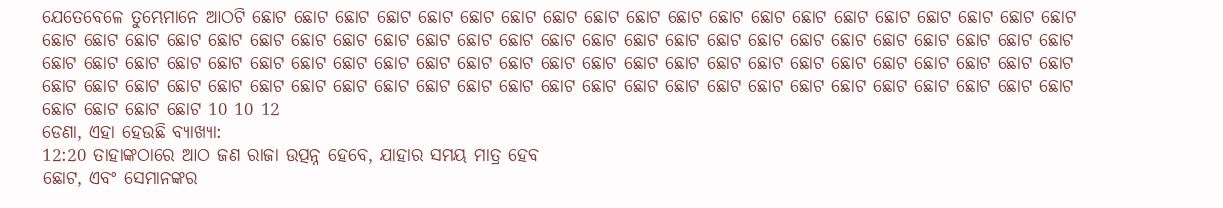ଯେତେବେଳେ ତୁମ୍ଭେମାନେ ଆଠଟି ଛୋଟ ଛୋଟ ଛୋଟ ଛୋଟ ଛୋଟ ଛୋଟ ଛୋଟ ଛୋଟ ଛୋଟ ଛୋଟ ଛୋଟ ଛୋଟ ଛୋଟ ଛୋଟ ଛୋଟ ଛୋଟ ଛୋଟ ଛୋଟ ଛୋଟ ଛୋଟ ଛୋଟ ଛୋଟ ଛୋଟ ଛୋଟ ଛୋଟ ଛୋଟ ଛୋଟ ଛୋଟ ଛୋଟ ଛୋଟ ଛୋଟ ଛୋଟ ଛୋଟ ଛୋଟ ଛୋଟ ଛୋଟ ଛୋଟ ଛୋଟ ଛୋଟ ଛୋଟ ଛୋଟ ଛୋଟ ଛୋଟ ଛୋଟ ଛୋଟ ଛୋଟ ଛୋଟ ଛୋଟ ଛୋଟ ଛୋଟ ଛୋଟ ଛୋଟ ଛୋଟ ଛୋଟ ଛୋଟ ଛୋଟ ଛୋଟ ଛୋଟ ଛୋଟ ଛୋଟ ଛୋଟ ଛୋଟ ଛୋଟ ଛୋଟ ଛୋଟ ଛୋଟ ଛୋଟ ଛୋଟ ଛୋଟ ଛୋଟ ଛୋଟ ଛୋଟ ଛୋଟ ଛୋଟ ଛୋଟ ଛୋଟ ଛୋଟ ଛୋଟ ଛୋଟ ଛୋଟ ଛୋଟ ଛୋଟ ଛୋଟ ଛୋଟ ଛୋଟ ଛୋଟ ଛୋଟ ଛୋଟ ଛୋଟ ଛୋଟ ଛୋଟ ଛୋଟ ଛୋଟ ଛୋଟ ଛୋଟ ଛୋଟ ଛୋଟ ଛୋଟ ଛୋଟ 10 10 12
ଡେଣା, ଏହା ହେଉଛି ବ୍ୟାଖ୍ୟା:
12:20 ତାହାଙ୍କଠାରେ ଆଠ ଜଣ ରାଜା ଉତ୍ପନ୍ନ ହେବେ, ଯାହାର ସମୟ ମାତ୍ର ହେବ
ଛୋଟ, ଏବଂ ସେମାନଙ୍କର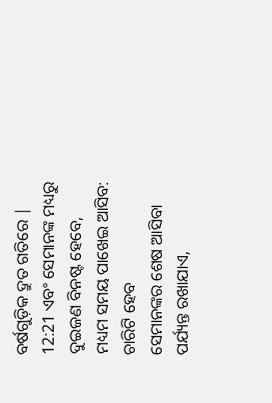ବର୍ଷଗୁଡ଼ିକ ଦ୍ରୁତ ଗତିରେ |
12:21 ଏବଂ ସେମାନଙ୍କ ମଧ୍ୟରୁ ଦୁଇଜଣ ବିନଷ୍ଟ ହେବେ, ମଧ୍ୟମ ସମୟ ପାଖେଇ ଆସିବ: ଚାରିଟି ହେବ
ସେମାନଙ୍କର ଶେଷ ଆସିବା ପର୍ଯ୍ୟନ୍ତ ରଖାଯାଏ,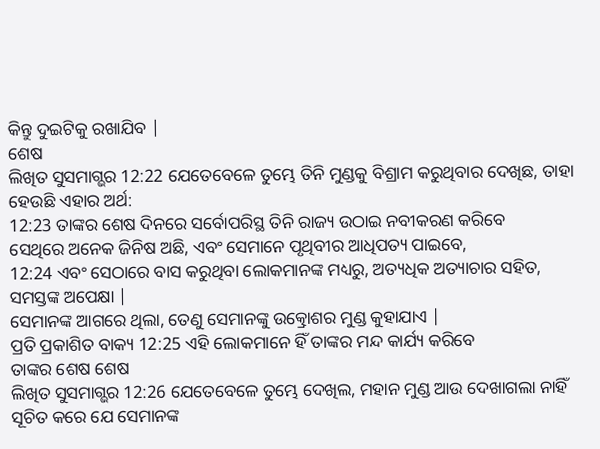କିନ୍ତୁ ଦୁଇଟିକୁ ରଖାଯିବ |
ଶେଷ
ଲିଖିତ ସୁସମାଗ୍ଭର 12:22 ଯେତେବେଳେ ତୁମ୍ଭେ ତିନି ମୁଣ୍ଡକୁ ବିଶ୍ରାମ କରୁଥିବାର ଦେଖିଛ, ତାହା ହେଉଛି ଏହାର ଅର୍ଥ:
12:23 ତାଙ୍କର ଶେଷ ଦିନରେ ସର୍ବୋପରିସ୍ଥ ତିନି ରାଜ୍ୟ ଉଠାଇ ନବୀକରଣ କରିବେ
ସେଥିରେ ଅନେକ ଜିନିଷ ଅଛି, ଏବଂ ସେମାନେ ପୃଥିବୀର ଆଧିପତ୍ୟ ପାଇବେ,
12:24 ଏବଂ ସେଠାରେ ବାସ କରୁଥିବା ଲୋକମାନଙ୍କ ମଧ୍ୟରୁ, ଅତ୍ୟଧିକ ଅତ୍ୟାଚାର ସହିତ, ସମସ୍ତଙ୍କ ଅପେକ୍ଷା |
ସେମାନଙ୍କ ଆଗରେ ଥିଲା, ତେଣୁ ସେମାନଙ୍କୁ ଉତ୍କ୍ରୋଶର ମୁଣ୍ଡ କୁହାଯାଏ |
ପ୍ରତି ପ୍ରକାଶିତ ବାକ୍ୟ 12:25 ଏହି ଲୋକମାନେ ହିଁ ତାଙ୍କର ମନ୍ଦ କାର୍ଯ୍ୟ କରିବେ
ତାଙ୍କର ଶେଷ ଶେଷ
ଲିଖିତ ସୁସମାଗ୍ଭର 12:26 ଯେତେବେଳେ ତୁମ୍ଭେ ଦେଖିଲ, ମହାନ ମୁଣ୍ଡ ଆଉ ଦେଖାଗଲା ନାହିଁ
ସୂଚିତ କରେ ଯେ ସେମାନଙ୍କ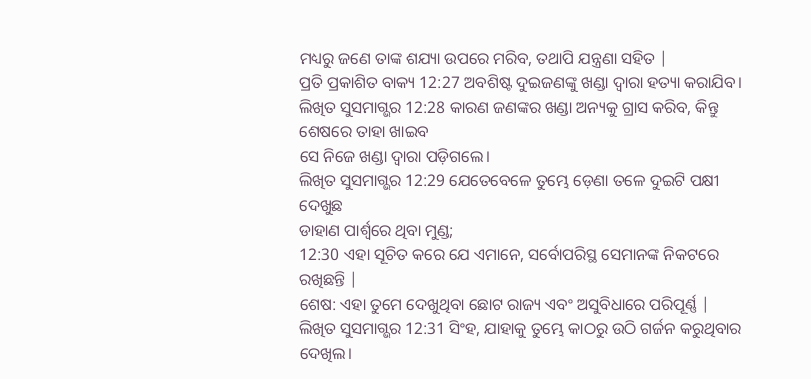ମଧ୍ୟରୁ ଜଣେ ତାଙ୍କ ଶଯ୍ୟା ଉପରେ ମରିବ, ତଥାପି ଯନ୍ତ୍ରଣା ସହିତ |
ପ୍ରତି ପ୍ରକାଶିତ ବାକ୍ୟ 12:27 ଅବଶିଷ୍ଟ ଦୁଇଜଣଙ୍କୁ ଖଣ୍ଡା ଦ୍ୱାରା ହତ୍ୟା କରାଯିବ।
ଲିଖିତ ସୁସମାଗ୍ଭର 12:28 କାରଣ ଜଣଙ୍କର ଖଣ୍ଡା ଅନ୍ୟକୁ ଗ୍ରାସ କରିବ, କିନ୍ତୁ ଶେଷରେ ତାହା ଖାଇବ
ସେ ନିଜେ ଖଣ୍ଡା ଦ୍ୱାରା ପଡ଼ିଗଲେ।
ଲିଖିତ ସୁସମାଗ୍ଭର 12:29 ଯେତେବେଳେ ତୁମ୍ଭେ ଡ଼େଣା ତଳେ ଦୁଇଟି ପକ୍ଷୀ ଦେଖୁଛ
ଡାହାଣ ପାର୍ଶ୍ୱରେ ଥିବା ମୁଣ୍ଡ;
12:30 ଏହା ସୂଚିତ କରେ ଯେ ଏମାନେ, ସର୍ବୋପରିସ୍ଥ ସେମାନଙ୍କ ନିକଟରେ ରଖିଛନ୍ତି |
ଶେଷ: ଏହା ତୁମେ ଦେଖୁଥିବା ଛୋଟ ରାଜ୍ୟ ଏବଂ ଅସୁବିଧାରେ ପରିପୂର୍ଣ୍ଣ |
ଲିଖିତ ସୁସମାଗ୍ଭର 12:31 ସିଂହ, ଯାହାକୁ ତୁମ୍ଭେ କାଠରୁ ଉଠି ଗର୍ଜନ କରୁଥିବାର ଦେଖିଲ।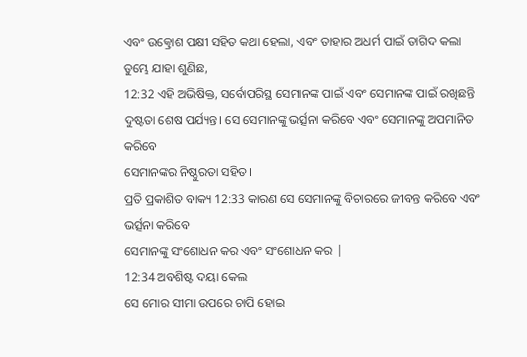ଏବଂ ଉତ୍କ୍ରୋଶ ପକ୍ଷୀ ସହିତ କଥା ହେଲା, ଏବଂ ତାହାର ଅଧର୍ମ ପାଇଁ ତାଗିଦ କଲା
ତୁମ୍ଭେ ଯାହା ଶୁଣିଛ,
12:32 ଏହି ଅଭିଷିକ୍ତ, ସର୍ବୋପରିସ୍ଥ ସେମାନଙ୍କ ପାଇଁ ଏବଂ ସେମାନଙ୍କ ପାଇଁ ରଖିଛନ୍ତି
ଦୁଷ୍ଟତା ଶେଷ ପର୍ଯ୍ୟନ୍ତ। ସେ ସେମାନଙ୍କୁ ଭର୍ତ୍ସନା କରିବେ ଏବଂ ସେମାନଙ୍କୁ ଅପମାନିତ କରିବେ
ସେମାନଙ୍କର ନିଷ୍ଠୁରତା ସହିତ।
ପ୍ରତି ପ୍ରକାଶିତ ବାକ୍ୟ 12:33 କାରଣ ସେ ସେମାନଙ୍କୁ ବିଚାରରେ ଜୀବନ୍ତ କରିବେ ଏବଂ ଭର୍ତ୍ସନା କରିବେ
ସେମାନଙ୍କୁ ସଂଶୋଧନ କର ଏବଂ ସଂଶୋଧନ କର |
12:34 ଅବଶିଷ୍ଟ ଦୟା କେଲ
ସେ ମୋର ସୀମା ଉପରେ ଚାପି ହୋଇ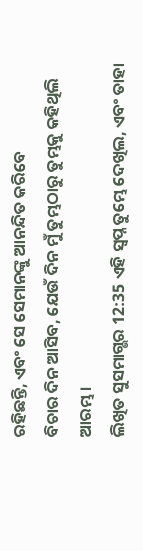ରହିଛନ୍ତି, ଏବଂ ସେ ସେମାନଙ୍କୁ ଆନନ୍ଦିତ କରିବେ
ବିଚାର ଦିନ ଆସିବ, ଯେଉଁ ଦିନ ମୁଁ ତୁମ୍ଭଠାରୁ ତୁମ୍ଭକୁ କହିଥିଲି
ଆରମ୍ଭ।
ଲିଖିତ ସୁସମାଗ୍ଭର 12:35 ଏହି ସ୍ୱପ୍ନ ତୁମ୍ଭେ ଦେଖିଲ, ଏବଂ ତାହା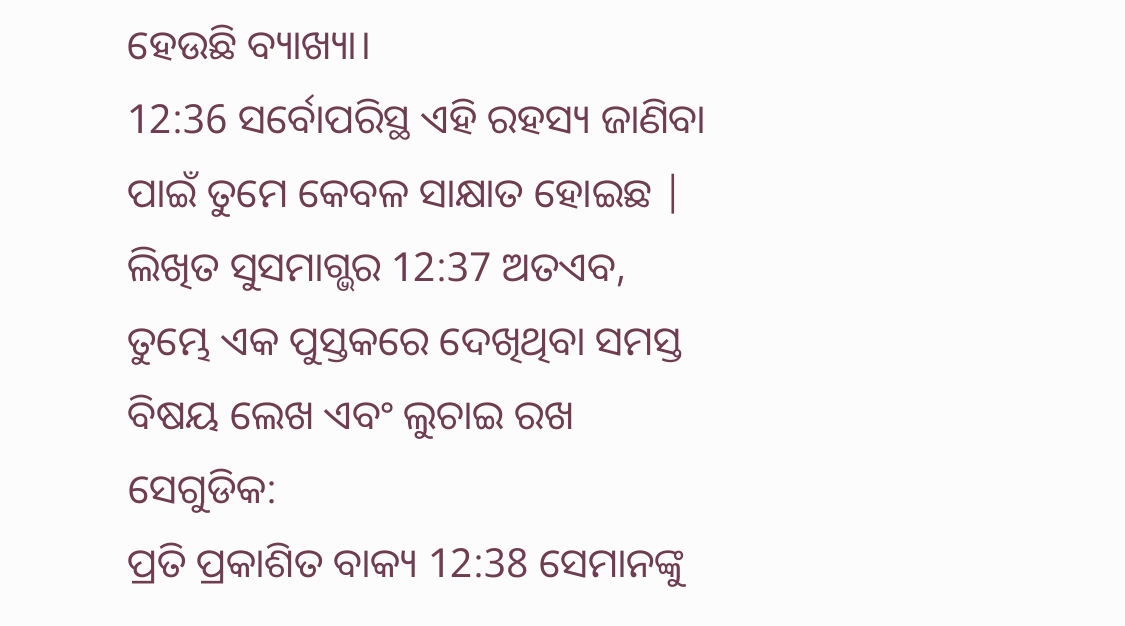ହେଉଛି ବ୍ୟାଖ୍ୟା।
12:36 ସର୍ବୋପରିସ୍ଥ ଏହି ରହସ୍ୟ ଜାଣିବା ପାଇଁ ତୁମେ କେବଳ ସାକ୍ଷାତ ହୋଇଛ |
ଲିଖିତ ସୁସମାଗ୍ଭର 12:37 ଅତଏବ, ତୁମ୍ଭେ ଏକ ପୁସ୍ତକରେ ଦେଖିଥିବା ସମସ୍ତ ବିଷୟ ଲେଖ ଏବଂ ଲୁଚାଇ ରଖ
ସେଗୁଡିକ:
ପ୍ରତି ପ୍ରକାଶିତ ବାକ୍ୟ 12:38 ସେମାନଙ୍କୁ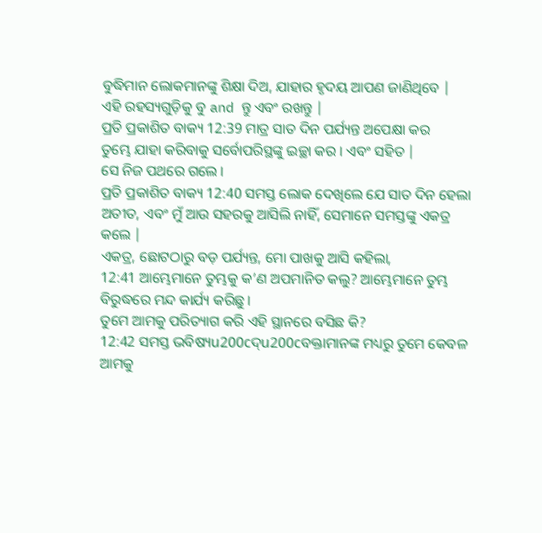ବୁଦ୍ଧିମାନ ଲୋକମାନଙ୍କୁ ଶିକ୍ଷା ଦିଅ, ଯାହାର ହୃଦୟ ଆପଣ ଜାଣିଥିବେ |
ଏହି ରହସ୍ୟଗୁଡ଼ିକୁ ବୁ and ନ୍ତୁ ଏବଂ ରଖନ୍ତୁ |
ପ୍ରତି ପ୍ରକାଶିତ ବାକ୍ୟ 12:39 ମାତ୍ର ସାତ ଦିନ ପର୍ଯ୍ୟନ୍ତ ଅପେକ୍ଷା କର
ତୁମ୍ଭେ ଯାହା କରିବାକୁ ସର୍ବୋପରିସ୍ଥଙ୍କୁ ଇଚ୍ଛା କର। ଏବଂ ସହିତ |
ସେ ନିଜ ପଥରେ ଗଲେ।
ପ୍ରତି ପ୍ରକାଶିତ ବାକ୍ୟ 12:40 ସମସ୍ତ ଲୋକ ଦେଖିଲେ ଯେ ସାତ ଦିନ ହେଲା
ଅତୀତ, ଏବଂ ମୁଁ ଆଉ ସହରକୁ ଆସିଲି ନାହିଁ, ସେମାନେ ସମସ୍ତଙ୍କୁ ଏକତ୍ର କଲେ |
ଏକତ୍ର, ଛୋଟଠାରୁ ବଡ଼ ପର୍ଯ୍ୟନ୍ତ, ମୋ ପାଖକୁ ଆସି କହିଲା,
12:41 ଆମ୍ଭେମାନେ ତୁମ୍ଭକୁ କ’ଣ ଅପମାନିତ କଲୁ? ଆମ୍ଭେମାନେ ତୁମ୍ଭ ବିରୁଦ୍ଧରେ ମନ୍ଦ କାର୍ଯ୍ୟ କରିଛୁ।
ତୁମେ ଆମକୁ ପରିତ୍ୟାଗ କରି ଏହି ସ୍ଥାନରେ ବସିଛ କି?
12:42 ସମସ୍ତ ଭବିଷ୍ୟu200cଦ୍u200cବକ୍ତାମାନଙ୍କ ମଧ୍ୟରୁ ତୁମେ କେବଳ ଆମକୁ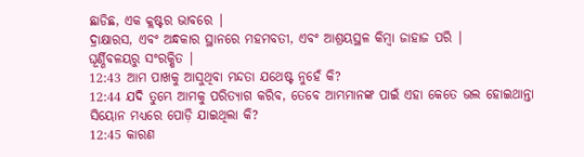ଛାଡିଛ, ଏକ କ୍ଲଷ୍ଟର ଭାବରେ |
ଦ୍ରାକ୍ଷାରସ, ଏବଂ ଅନ୍ଧକାର ସ୍ଥାନରେ ମହମବତୀ, ଏବଂ ଆଶ୍ରୟସ୍ଥଳ କିମ୍ବା ଜାହାଜ ପରି |
ଘୂର୍ଣ୍ଣିବଳୟରୁ ସଂରକ୍ଷିତ |
12:43 ଆମ ପାଖକୁ ଆସୁଥିବା ମନ୍ଦତା ଯଥେଷ୍ଟ ନୁହେଁ କି?
12:44 ଯଦି ତୁମ୍ଭେ ଆମକୁ ପରିତ୍ୟାଗ କରିବ, ତେବେ ଆମ୍ଭମାନଙ୍କ ପାଇଁ ଏହା କେତେ ଭଲ ହୋଇଥାନ୍ତା
ସିୟୋନ ମଧ୍ୟରେ ପୋଡ଼ି ଯାଇଥିଲା କି?
12:45 କାରଣ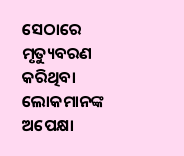ସେଠାରେ ମୃତ୍ୟୁବରଣ କରିଥିବା ଲୋକମାନଙ୍କ ଅପେକ୍ଷା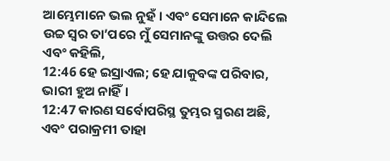ଆମ୍ଭେମାନେ ଭଲ ନୁହଁ। ଏବଂ ସେମାନେ କାନ୍ଦିଲେ
ଉଚ୍ଚ ସ୍ୱର ତା’ପରେ ମୁଁ ସେମାନଙ୍କୁ ଉତ୍ତର ଦେଲି ଏବଂ କହିଲି,
12:46 ହେ ଇସ୍ରାଏଲ; ହେ ଯାକୁବଙ୍କ ପରିବାର, ଭାରୀ ହୁଅ ନାହିଁ।
12:47 କାରଣ ସର୍ବୋପରିସ୍ଥ ତୁମ୍ଭର ସ୍ମରଣ ଅଛି, ଏବଂ ପରାକ୍ରମୀ ତାହା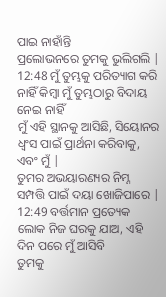ପାଇ ନାହାଁନ୍ତି
ପ୍ରଲୋଭନରେ ତୁମକୁ ଭୁଲିଗଲି |
12:48 ମୁଁ ତୁମ୍ଭକୁ ପରିତ୍ୟାଗ କରି ନାହିଁ କିମ୍ବା ମୁଁ ତୁମ୍ଭଠାରୁ ବିଦାୟ ନେଇ ନାହିଁ
ମୁଁ ଏହି ସ୍ଥାନକୁ ଆସିଛି, ସିୟୋନର ଧ୍ୱଂସ ପାଇଁ ପ୍ରାର୍ଥନା କରିବାକୁ, ଏବଂ ମୁଁ |
ତୁମର ଅଭୟାରଣ୍ୟର ନିମ୍ନ ସମ୍ପତ୍ତି ପାଇଁ ଦୟା ଖୋଜିପାରେ |
12:49 ବର୍ତ୍ତମାନ ପ୍ରତ୍ୟେକ ଲୋକ ନିଜ ଘରକୁ ଯାଅ, ଏହି ଦିନ ପରେ ମୁଁ ଆସିବି
ତୁମକୁ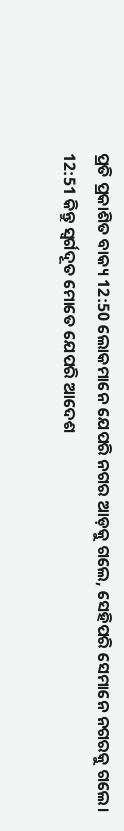ପ୍ରତି ପ୍ରକାଶିତ ବାକ୍ୟ 12:50 ଲୋକମାନେ ଯେପରି ନଗର ଆଡ଼କୁ ଗଲେ, ସେହିପରି ସେମାନେ ନଗରକୁ ଗଲେ।
12:51 କିନ୍ତୁ ସ୍ୱର୍ଗଦୂତ ମୋତେ ଯେପରି ଆଦେଶ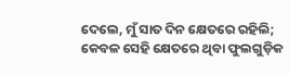ଦେଲେ, ମୁଁ ସାତ ଦିନ କ୍ଷେତରେ ରହିଲି;
କେବଳ ସେହି କ୍ଷେତରେ ଥିବା ଫୁଲଗୁଡ଼ିକ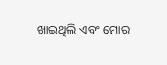ଖାଇଥିଲି ଏବଂ ମୋର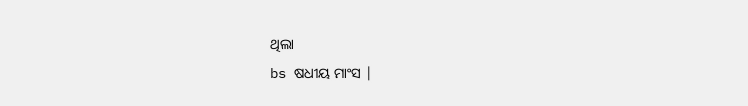ଥିଲା
bs ଷଧୀୟ ମାଂସ |